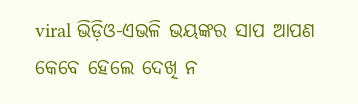viral ଭିଡ଼ିଓ-ଏଭଳି ଭୟଙ୍କର ସାପ ଆପଣ କେବେ ହେଲେ ଦେଖି ନ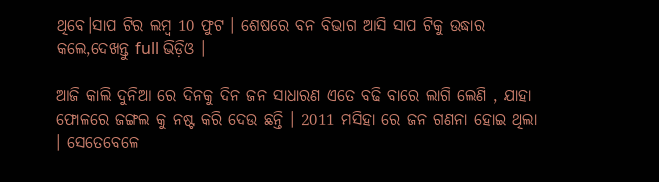ଥିବେ।ସାପ ଟିର ଲମ୍ବ 10 ଫୁଟ । ଶେଷରେ ବନ ବିଭାଗ ଆସି ସାପ ଟିକୁ ଉଦ୍ଧାର କଲେ,ଦେଖନ୍ତୁ full ଭିଡ଼ିଓ ।

ଆଜି କାଲି ଦୁନିଆ ରେ ଦିନକୁ ଦିନ ଜନ ସାଧାରଣ ଏତେ ବଢି ବାରେ ଲାଗି ଲେଣି , ଯାହା ଫୋଳରେ ଜଙ୍ଗଲ କୁ ନଷ୍ଟ କରି ଦେଉ ଛନ୍ତି । 2011 ମସିହା ରେ ଜନ ଗଣନା ହୋଇ ଥିଲା । ସେତେବେଳେ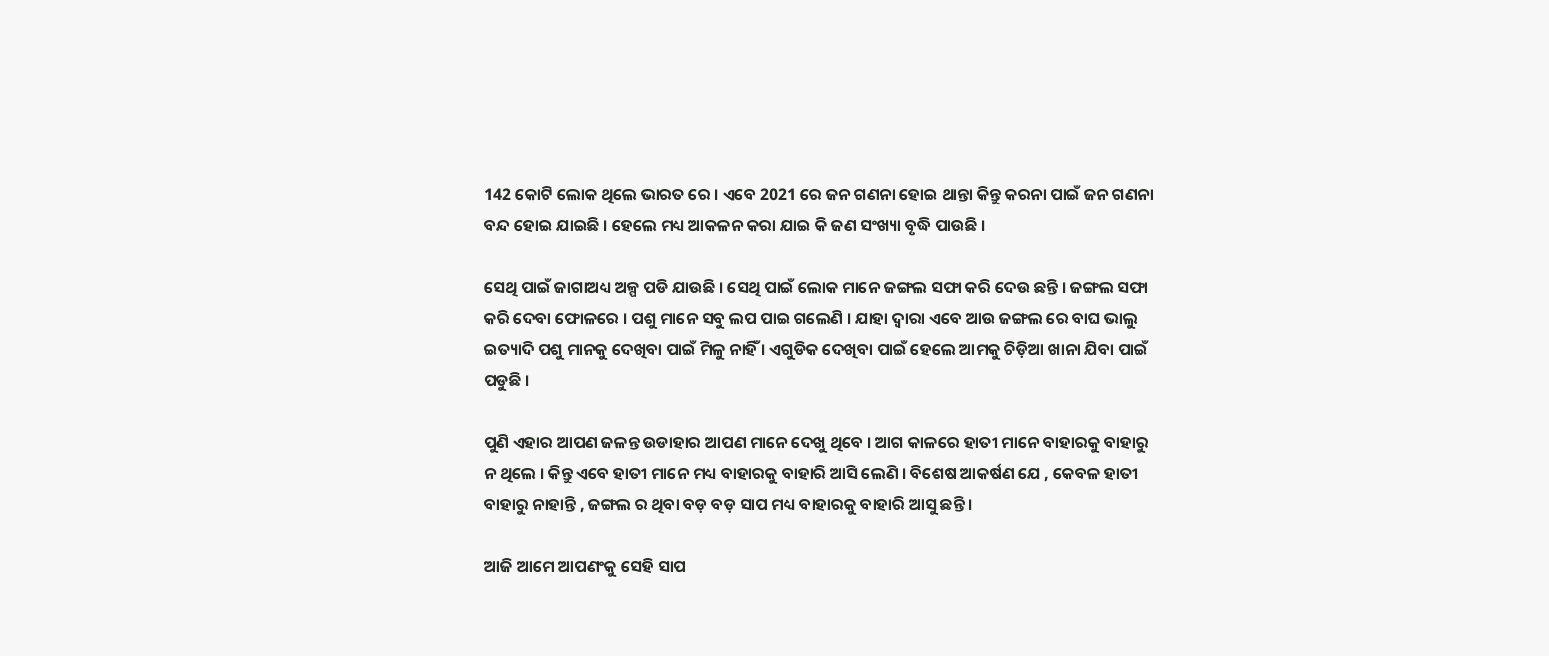142 କୋଟି ଲୋକ ଥିଲେ ଭାରତ ରେ । ଏବେ 2021 ରେ ଜନ ଗଣନା ହୋଇ ଥାନ୍ତା କିନ୍ତୁ କରନା ପାଇଁ ଜନ ଗଣନା ବନ୍ଦ ହୋଇ ଯାଇଛି । ହେଲେ ମଧ୍ୟ ଆକଳନ କରା ଯାଇ କି ଜଣ ସଂଖ୍ୟା ବୃଦ୍ଧି ପାଉଛି ।

ସେଥି ପାଇଁ ଜାଗାଅଧ୍ୟ ଅଳ୍ପ ପଡି ଯାଉଛି । ସେଥି ପାଇଁ ଲୋକ ମାନେ ଜଙ୍ଗଲ ସଫା କରି ଦେଉ ଛନ୍ତି । ଜଙ୍ଗଲ ସଫା କରି ଦେବା ଫୋଳରେ । ପଶୁ ମାନେ ସବୁ ଲପ ପାଇ ଗଲେଣି । ଯାହା ଦ୍ୱାରା ଏବେ ଆଉ ଜଙ୍ଗଲ ରେ ବାଘ ଭାଲୁ ଇତ୍ୟାଦି ପଶୁ ମାନକୁ ଦେଖିବା ପାଇଁ ମିଳୁ ନାହିଁ । ଏଗୁଡିକ ଦେଖିବା ପାଇଁ ହେଲେ ଆମକୁ ଚିଡ଼ିଆ ଖାନା ଯିବା ପାଇଁ ପଡୁଛି ।

ପୁଣି ଏହାର ଆପଣ ଜଳନ୍ତ ଉଡାହାର ଆପଣ ମାନେ ଦେଖୁ ଥିବେ । ଆଗ କାଳରେ ହାତୀ ମାନେ ବାହାରକୁ ବାହାରୁ ନ ଥିଲେ । କିନ୍ତୁ ଏବେ ହାତୀ ମାନେ ମଧ୍ୟ ବାହାରକୁ ବାହାରି ଆସି ଲେଣି । ବିଶେଷ ଆକର୍ଷଣ ଯେ , କେବଳ ହାତୀ ବାହାରୁ ନାହାନ୍ତି , ଜଙ୍ଗଲ ର ଥିବା ବଡ଼ ବଡ଼ ସାପ ମଧ୍ୟ ବାହାରକୁ ବାହାରି ଆସୁ ଛନ୍ତି ।

ଆଜି ଆମେ ଆପଣଂକୁ ସେହି ସାପ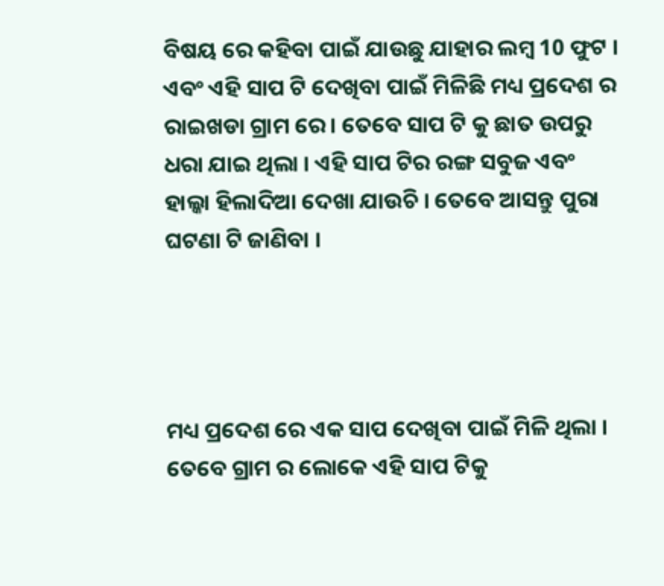ବିଷୟ ରେ କହିବା ପାଇଁ ଯାଉଛୁ ଯାହାର ଲମ୍ବ 10 ଫୁଟ । ଏବଂ ଏହି ସାପ ଟି ଦେଖିବା ପାଇଁ ମିଳିଛି ମଧ୍ୟ ପ୍ରଦେଶ ର ରାଇଖଡା ଗ୍ରାମ ରେ । ତେବେ ସାପ ଟି କୁ ଛାତ ଉପରୁ ଧରା ଯାଇ ଥିଲା । ଏହି ସାପ ଟିର ରଙ୍ଗ ସବୁଜ ଏବଂ ହାଲ୍କା ହିଲାଦିଆ ଦେଖା ଯାଉଚି । ତେବେ ଆସନ୍ତୁ ପୁରା ଘଟଣା ଟି ଜାଣିବା ।




ମଧ୍ୟ ପ୍ରଦେଶ ରେ ଏକ ସାପ ଦେଖିବା ପାଇଁ ମିଳି ଥିଲା । ତେବେ ଗ୍ରାମ ର ଲୋକେ ଏହି ସାପ ଟିକୁ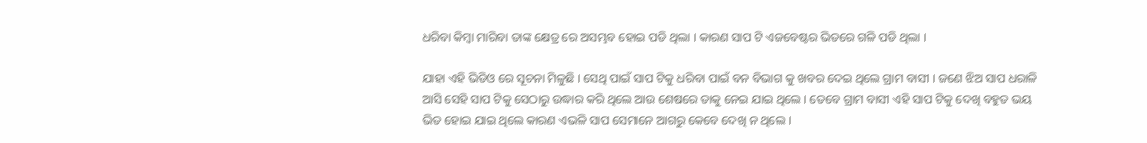ଧରିବା କିମ୍ବା ମାରିବା ତାଙ୍କ କ୍ଷେତ୍ର ରେ ଅସମ୍ଭବ ହୋଇ ପଡି ଥିଲା । କାରଣ ସାପ ଟି ଏଜବେଷ୍ଟର ଭିତରେ ଗଳି ପଡି ଥିଲା ।

ଯାହା ଏହି ଭିଡିଓ ରେ ସୂଚନା ମିଳୁଛି । ସେଥି ପାଇଁ ସାପ ଟିକୁ ଧରିବା ପାଇଁ ବନ ବିଭାଗ କୁ ଖବର ଦେଇ ଥିଲେ ଗ୍ରାମ ବାସୀ । ଜଣେ ଝିଅ ସାପ ଧରାଳି ଆସି ସେହି ସାପ ଟିକୁ ସେଠାରୁ ଉଦ୍ଧାର କରି ଥିଲେ ଆଉ ଶେଷରେ ତାକୁ ନେଇ ଯାଇ ଥିଲେ । ତେବେ ଗ୍ରାମ ବାସୀ ଏହି ସାପ ଟିକୁ ଦେଖି ବହୁତ ଭୟ ଭିତ ହୋଇ ଯାଇ ଥିଲେ କାରଣ ଏଭଳି ସାପ ସେମାନେ ଆଗରୁ କେବେ ଦେଖି ନ ଥିଲେ ।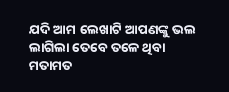ଯଦି ଆମ ଲେଖାଟି ଆପଣଙ୍କୁ ଭଲ ଲାଗିଲା ତେବେ ତଳେ ଥିବା ମତାମତ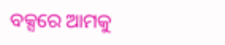ବକ୍ସରେ ଆମକୁ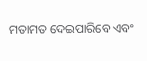ମତାମତ ଦେଇପାରିବେ ଏବଂ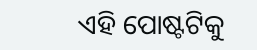ଏହି ପୋଷ୍ଟଟିକୁ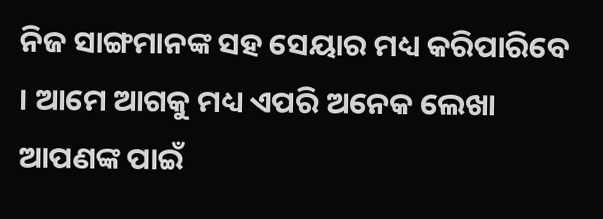ନିଜ ସାଙ୍ଗମାନଙ୍କ ସହ ସେୟାର ମଧ୍ୟ କରିପାରିବେ । ଆମେ ଆଗକୁ ମଧ୍ୟ ଏପରି ଅନେକ ଲେଖା ଆପଣଙ୍କ ପାଇଁ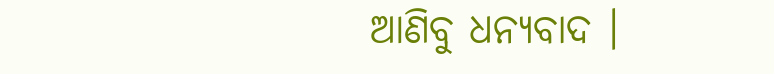ଆଣିବୁ ଧନ୍ୟବାଦ ।